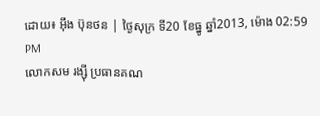ដោយ៖ អ៊ឹង ប៊ុនថន | ថ្ងៃសុក្រ ទី20 ខែធ្នូ ឆ្នាំ2013, ម៉ោង 02:59 PM
លោកសម រង្ស៊ី ប្រធានគណ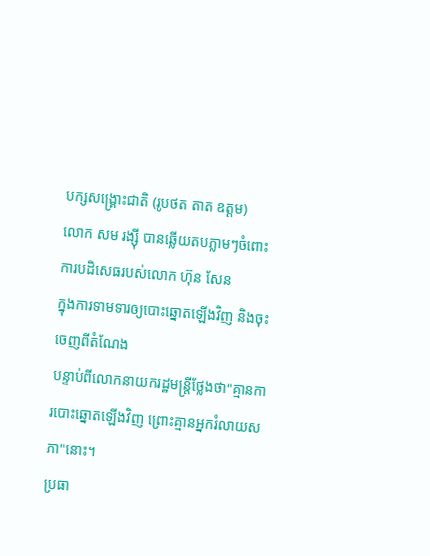បក្សសង្គ្រោះជាតិ (រូបថត តាត ឧត្តម)
លោក សម រង្ស៊ី បានឆ្លើយតបភ្លាមៗចំពោះការបដិសេធរបស់លោក ហ៊ុន សែន
ក្នុងការទាមទារឲ្យបោះឆ្នោតឡើងវិញ និងចុះចេញពីតំណែង
បន្ទាប់ពីលោកនាយករដ្ឋមន្ត្រីថ្លែងថា"គ្មានការបោះឆ្នោតឡើងវិញ ព្រោះគ្មានអ្នករំលាយសភា"នោះ។
ប្រធា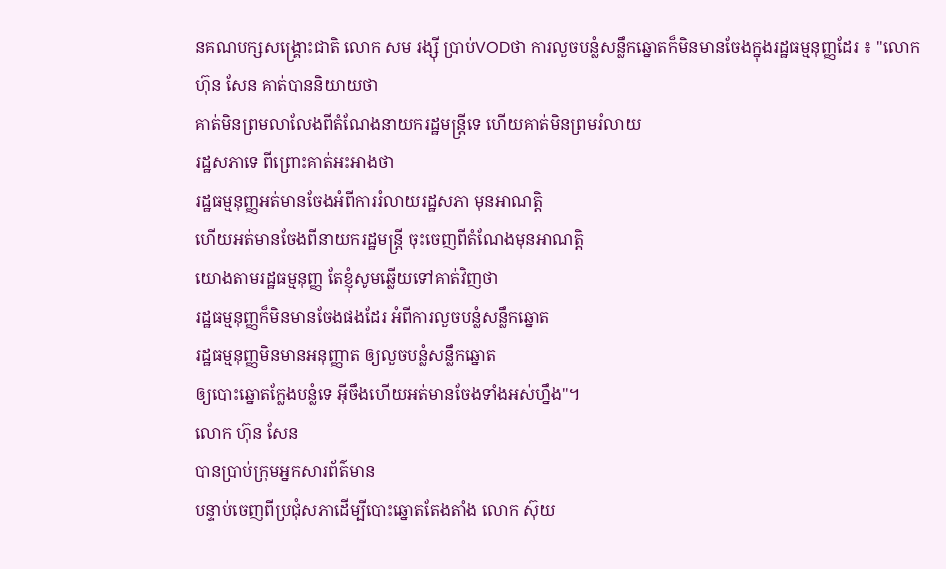នគណបក្សសង្គ្រោះជាតិ លោក សម រង្ស៊ី ប្រាប់VODថា ការលួចបន្លំសន្លឹកឆ្នោតក៏មិនមានចែងក្នុងរដ្ឋធម្មនុញ្ញដែរ ៖ "លោក
ហ៊ុន សែន គាត់បាននិយាយថា
គាត់មិនព្រមលាលែងពីតំណែងនាយករដ្ឋមន្ត្រីទេ ហើយគាត់មិនព្រមរំលាយ
រដ្ឋសភាទេ ពីព្រោះគាត់អះអាងថា
រដ្ឋធម្មនុញ្ញអត់មានចែងអំពីការរំលាយរដ្ឋសភា មុនអាណត្តិ
ហើយអត់មានចែងពីនាយករដ្ឋមន្ត្រី ចុះចេញពីតំណែងមុនអាណត្តិ
យោងតាមរដ្ឋធម្មនុញ្ញ តែខ្ញុំសូមឆ្លើយទៅគាត់វិញថា
រដ្ឋធម្មនុញ្ញក៏មិនមានចែងផងដែរ អំពីការលួចបន្លំសន្លឹកឆ្នោត
រដ្ឋធម្មនុញ្ញមិនមានអនុញ្ញាត ឲ្យលួចបន្លំសន្លឹកឆ្នោត
ឲ្យបោះឆ្នោតក្លែងបន្លំទេ អ៊ីចឹងហើយអត់មានចែងទាំងអស់ហ្នឹង"។
លោក ហ៊ុន សែន
បានប្រាប់ក្រុមអ្នកសារព័ត៌មាន
បន្ទាប់ចេញពីប្រជុំសភាដើម្បីបោះឆ្នោតតែងតាំង លោក ស៊ុយ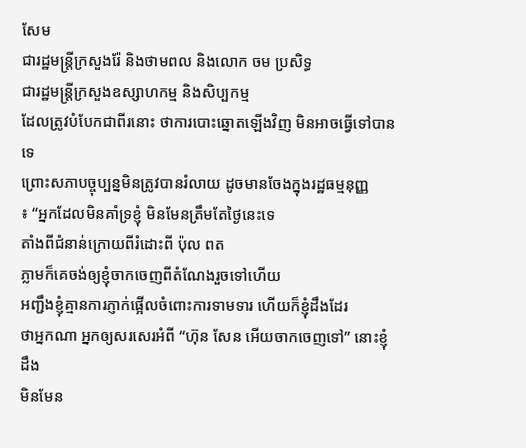សែម
ជារដ្ឋមន្ត្រីក្រសួងរ៉ែ និងថាមពល និងលោក ចម ប្រសិទ្ធ
ជារដ្ឋមន្ត្រីក្រសួងឧស្សាហកម្ម និងសិប្បកម្ម
ដែលត្រូវបំបែកជាពីរនោះ ថាការបោះឆ្នោតឡើងវិញ មិនអាចធ្វើទៅបានទេ
ព្រោះសភាបច្ចុប្បន្នមិនត្រូវបានរំលាយ ដូចមានចែងក្នុងរដ្ឋធម្មនុញ្ញ
៖ “អ្នកដែលមិនគាំទ្រខ្ញុំ មិនមែនត្រឹមតែថ្ងៃនេះទេ
តាំងពីជំនាន់ក្រោយពីរំដោះពី ប៉ុល ពត
ភ្លាមក៏គេចង់ឲ្យខ្ញុំចាកចេញពីតំណែងរួចទៅហើយ
អញ្ជឹងខ្ញុំគ្មានការភ្ញាក់ផ្អើលចំពោះការទាមទារ ហើយក៏ខ្ញុំដឹងដែរ
ថាអ្នកណា អ្នកឲ្យសរសេរអំពី “ហ៊ុន សែន អើយចាកចេញទៅ” នោះខ្ញុំដឹង
មិនមែន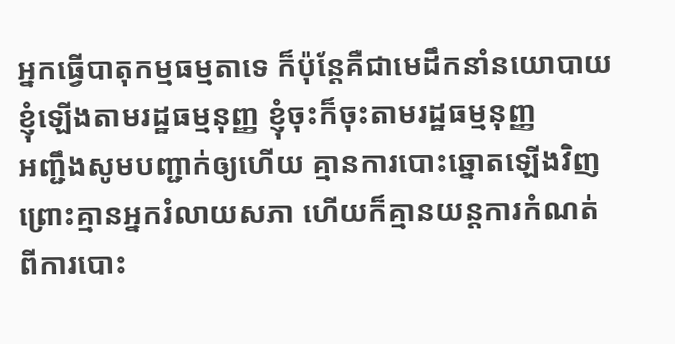អ្នកធ្វើបាតុកម្មធម្មតាទេ ក៏ប៉ុន្តែគឺជាមេដឹកនាំនយោបាយ
ខ្ញុំឡើងតាមរដ្ឋធម្មនុញ្ញ ខ្ញុំចុះក៏ចុះតាមរដ្ឋធម្មនុញ្ញ
អញ្ជឹងសូមបញ្ជាក់ឲ្យហើយ គ្មានការបោះឆ្នោតឡើងវិញ
ព្រោះគ្មានអ្នករំលាយសភា ហើយក៏គ្មានយន្តការកំណត់
ពីការបោះ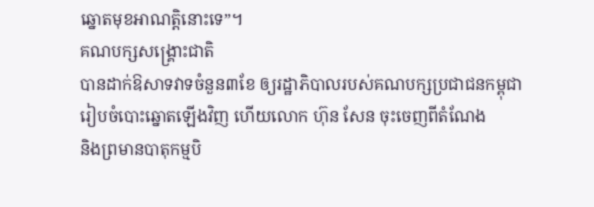ឆ្នោតមុខអាណត្តិនោះទេ”។
គណបក្សសង្គ្រោះជាតិ
បានដាក់ឱសាទវាទចំនួន៣ខែ ឲ្យរដ្ឋាភិបាលរបស់គណបក្សប្រជាជនកម្ពុជា
រៀបចំបោះឆ្នោតឡើងវិញ ហើយលោក ហ៊ុន សែន ចុះចេញពីតំណែង
និងព្រមានបាតុកម្មបិ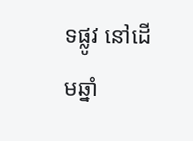ទផ្លូវ នៅដើមឆ្នាំ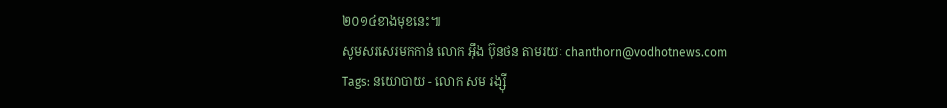២០១៤ខាងមុខនេះ៕
សូមសរសេរមកកាន់ លោក អ៊ឹង ប៊ុនថន តាមរយៈ chanthorn@vodhotnews.com
Tags: នយោបាយ - លោក សម រង្ស៊ី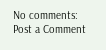No comments:
Post a Comment